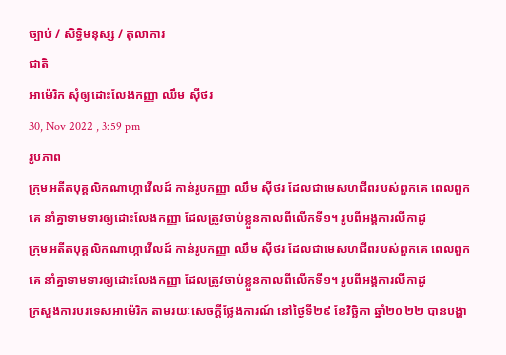ច្បាប់ / សិទិ្ធមនុស្ស / តុលាការ
ជាតិ
អាម៉េរិក សុំឲ្យដោះលែងកញ្ញា ឈឹម ស៊ីថរ
30, Nov 2022 , 3:59 pm
រូបភាព
ក្រុមអតីតបុគ្គលិកណាហ្កាវើលដ៍ កាន់រូបកញ្ញា ឈឹម ស៊ីថរ ដែលជាមេសហជីពរបស់ពួកគេ ពេលពួកគេ នាំគ្នាទាមទារឲ្យដោះលែងកញ្ញា ដែលត្រូវចាប់ខ្លួនកាលពីលើកទី១។ រូបពីអង្គការលីកាដូ
ក្រុមអតីតបុគ្គលិកណាហ្កាវើលដ៍ កាន់រូបកញ្ញា ឈឹម ស៊ីថរ ដែលជាមេសហជីពរបស់ពួកគេ ពេលពួកគេ នាំគ្នាទាមទារឲ្យដោះលែងកញ្ញា ដែលត្រូវចាប់ខ្លួនកាលពីលើកទី១។ រូបពីអង្គការលីកាដូ
ក្រសួងការបរទេសអាម៉េរិក តាមរយៈសេចក្តីថ្លែងការណ៍ នៅថ្ងៃទី២៩ ខែវិច្ឆិកា ឆ្នាំ២០២២ បានបង្ហា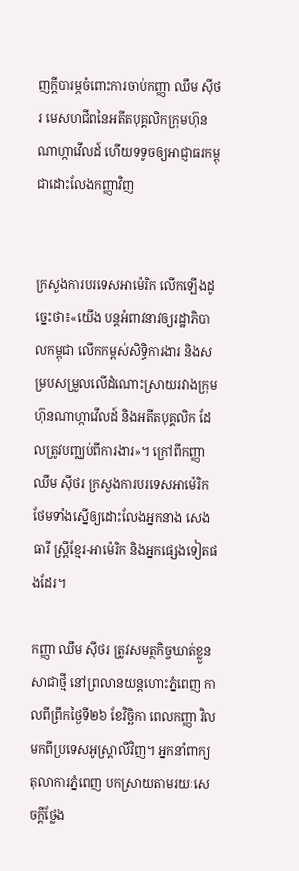ញក្តីបារម្ភចំពោះការចាប់កញ្ញា ឈឹម ស៊ីថរ មេសហជីពនៃអតីតបុគ្គលិកក្រុមហ៊ុនណាហ្កាវើលដ៍ ហើយទទូចឲ្យអាជ្ញាធរកម្ពុជាដោះលែងកញ្ញាវិញ


ក្រសួងការបរទេសអាម៉េរិក លើកឡើងដូច្នេះថា៖«យើង បន្តអំពាវនាវឲ្យរដ្ឋាភិបាលកម្ពុជា លើកកម្ពស់សិទ្ធិការងារ និងសម្របសម្រួលលើដំណោះស្រាយរវាងក្រុមហ៊ុនណាហ្កាវើលដ៍ និងអតីតបុគ្គលិក ដែលត្រូវបញ្ឈប់ពីការងារ»។ ក្រៅពីកញ្ញា ឈឹម ស៊ីថរ ក្រសួងការបរទេសអាម៉េរិក ថែមទាំងស្នើឲ្យដោះលែងអ្នកនាង សេង ធារី ស្រ្តីខ្មែរ-អាម៉េរិក និងអ្នកផ្សេងទៀតផងដែរ។

កញ្ញា ឈឹម ស៊ីថរ ត្រូវសមត្ថកិច្ចឃាត់ខ្លួនសាជាថ្មី នៅព្រលានយន្តហោះភ្នំពេញ កាលពីព្រឹកថ្ងៃទី២៦ ខែវិច្ឆិកា ពេលកញ្ញា វិលមកពីប្រទេសអូស្ត្រាលីវិញ។ អ្នកនាំពាក្យតុលាការភ្នំពេញ បកស្រាយតាមរយៈសេចក្តីថ្លែង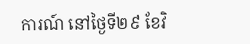ការណ៍ នៅថ្ងៃទី២៩ ខែវិ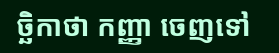ច្ឆិកាថា កញ្ញា ចេញទៅ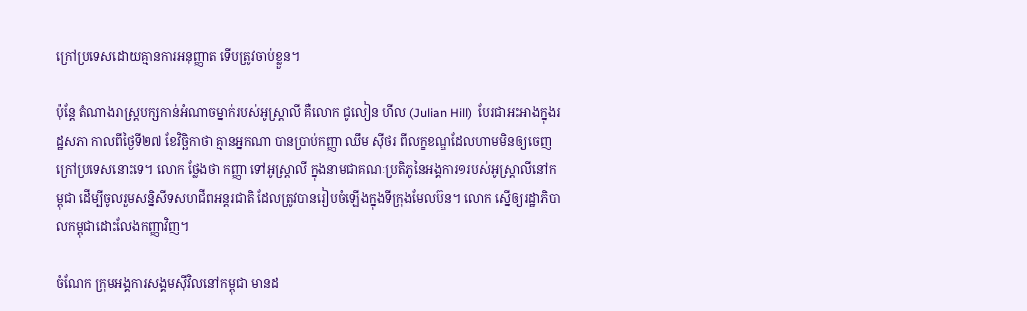ក្រៅប្រទេសដោយគ្មានការអនុញ្ញាត ទើបត្រូវចាប់ខ្លួន។

ប៉ុន្តែ តំណាងរាស្រ្តបក្សកាន់អំណាចម្នាក់របស់អូស្រ្តាលី គឺលោក ជូលៀន ហីល (Julian Hill)  បែរជាអះអាងក្នុងរដ្ឋសភា កាលពីថ្ងៃទី២៧ ខែវិច្ឆិកាថា គ្មានអ្នកណា បានប្រាប់កញ្ញា ឈឹម ស៊ីថរ ពីលក្ខខណ្ឌដែលហាមមិនឲ្យចេញក្រៅប្រទេសនោះទេ។ លោក ថ្លែងថា កញ្ញា ទៅអូស្រ្តាលី ក្នុងនាមជាគណៈប្រតិភូនៃអង្គការ១របស់អូស្រ្តាលីនៅកម្ពុជា ដើម្បីចូលរួមសន្និសីទសហជីពអន្តរជាតិ ដែលត្រូវបានរៀបចំឡើងក្នុងទីក្រុងមែលប៊ន។ លោក ស្នើឲ្យរដ្ឋាភិបាលកម្ពុជាដោះលែងកញ្ញាវិញ។

ចំណែក ក្រុមអង្គការសង្គមស៊ីវិលនៅកម្ពុជា មានដ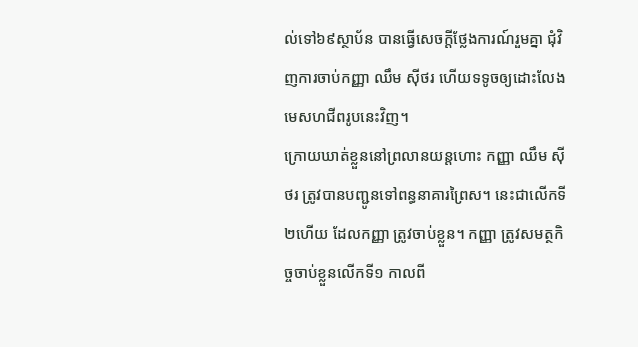ល់ទៅ៦៩ស្ថាប័ន បានធ្វើសេចក្តីថ្លែងការណ៍រួមគ្នា ជុំវិញការចាប់កញ្ញា ឈឹម ស៊ីថរ ហើយទទូចឲ្យដោះលែងមេសហជីពរូបនេះវិញ។
ក្រោយឃាត់ខ្លួននៅព្រលានយន្តហោះ កញ្ញា ឈឹម ស៊ីថរ ត្រូវបានបញ្ជូនទៅពន្ធនាគារព្រៃស។ នេះជាលើកទី២ហើយ ដែលកញ្ញា ត្រូវចាប់ខ្លួន។ កញ្ញា ត្រូវសមត្ថកិច្ចចាប់ខ្លួនលើកទី១ កាលពី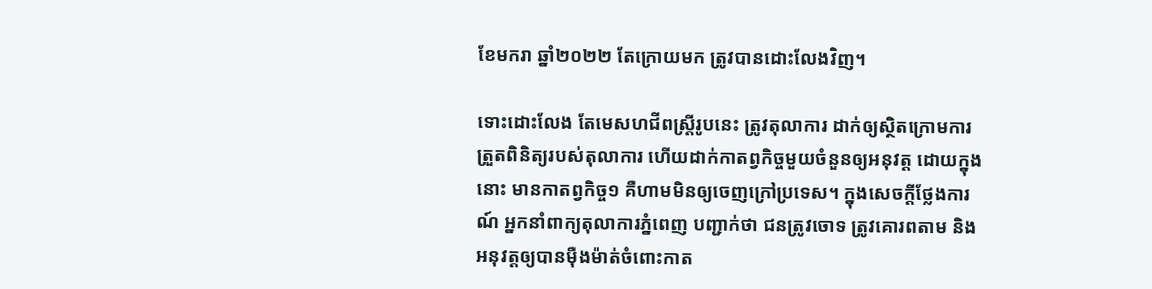ខែមករា ឆ្នាំ២០២២ តែក្រោយមក ត្រូវបានដោះលែងវិញ។

ទោះដោះលែង តែមេសហជីពស្រ្តីរូបនេះ ត្រូវតុលាការ ដាក់ឲ្យស្ថិតក្រោមការត្រួតពិនិត្យរបស់តុលាការ ហើយដាក់កាតព្វកិច្ចមួយចំនួនឲ្យអនុវត្ត ដោយក្នុងនោះ មានកាតព្វកិច្ច១ គឺហាមមិនឲ្យចេញក្រៅប្រទេស។ ក្នុងសេចក្តីថ្លែងការណ៍ អ្នកនាំពាក្យតុលាការភ្នំពេញ បញ្ជាក់ថា ជនត្រូវចោទ ត្រូវគោរពតាម និងអនុវត្តឲ្យបានម៉ឺងម៉ាត់ចំពោះកាត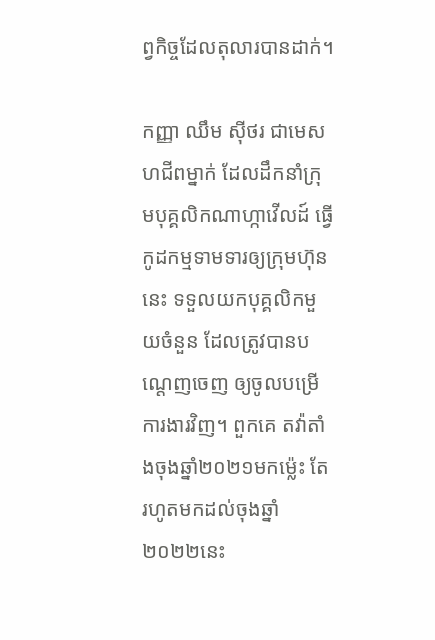ព្វកិច្ចដែលតុលារបានដាក់។

កញ្ញា ឈឹម ស៊ីថរ ជាមេសហជីពម្នាក់ ដែលដឹកនាំក្រុមបុគ្គលិកណាហ្កាវើលដ៍ ធ្វើកូដកម្មទាមទារឲ្យក្រុមហ៊ុននេះ ទទួលយកបុគ្គលិកមួយចំនួន ដែលត្រូវបានបណ្តេញចេញ ឲ្យចូលបម្រើការងារវិញ។ ពួកគេ តវ៉ាតាំងចុងឆ្នាំ២០២១មកម្ល៉េះ តែរហូតមកដល់ចុងឆ្នាំ២០២២នេះ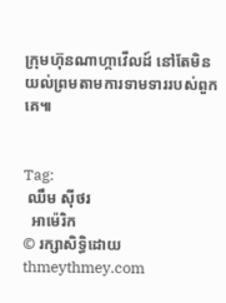ក្រុមហ៊ុនណាហ្កាវើលដ៍ នៅតែមិនយល់ព្រមតាមការទាមទាររបស់ពួកគេ៕


Tag:
 ឈឹម ស៊ីថរ
  អាម៉េរិក
© រក្សាសិទ្ធិដោយ thmeythmey.com